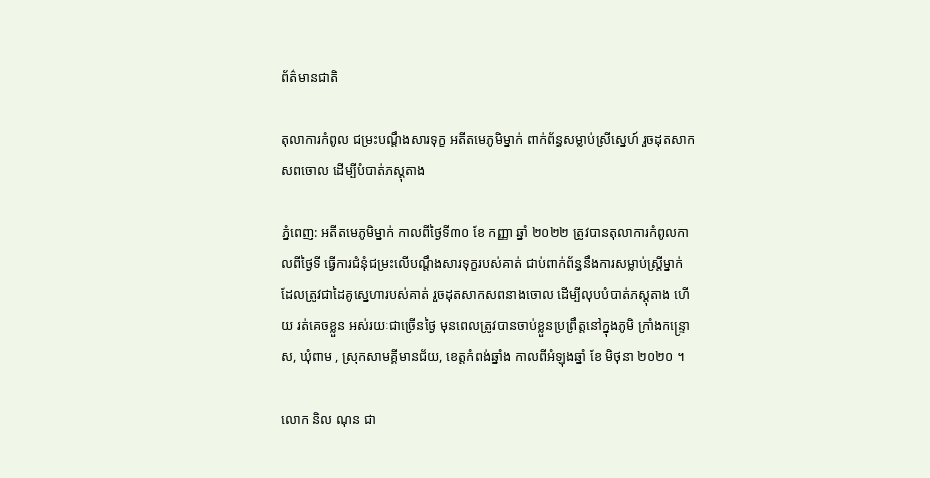ព័ត៌មានជាតិ

តុលាការកំពូល ជម្រះបណ្តឹងសារទុក្ខ អតីតមេភូមិម្នាក់ ពាក់ព័ន្ធសម្លាប់ស្រីស្នេហ៍ រួចដុតសាកសពចោល ដើម្បីបំបាត់ភស្តុតាង

ភ្នំពេញ: អតីតមេភូមិម្នាក់ កាលពីថ្ងៃទី៣០ ខែ កញ្ញា ឆ្នាំ ២០២២ ត្រូវបានតុលាការកំពូលកាលពីថ្ងៃទី ធ្វើការជំនុំជម្រះលើបណ្តឹងសារទុក្ខរបស់គាត់ ជាប់ពាក់ព័ន្ធនឹងការសម្លាប់ស្រ្តីម្នាក់ ដែលត្រូវជាដៃគូស្នេហារបស់គាត់ រួចដុតសាកសពនាងចោល ដើម្បីលុបបំបាត់ភស្តុតាង ហើយ រត់គេចខ្លួន អស់រយៈជាច្រើនថ្ងៃ មុនពេលត្រូវបានចាប់ខ្លួនប្រព្រឹត្តនៅក្នុងភូមិ ក្រាំងកន្រ្ទោស, ឃុំពាម , ស្រុកសាមគ្គីមានជ័យ, ខេត្តកំពង់ឆ្នាំង កាលពីអំឡុងឆ្នាំ ខែ មិថុនា ២០២០ ។

លោក និល ណុន ជា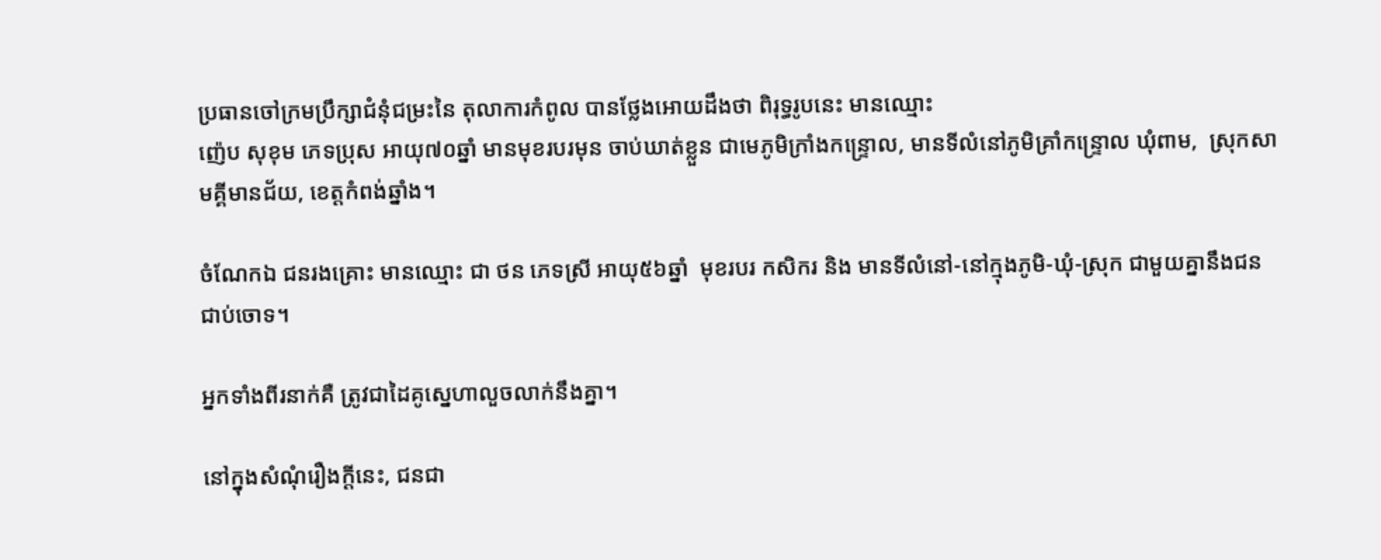ប្រធានចៅក្រមប្រឹក្សាជំនុំជម្រះនៃ តុលាការកំពូល បានថ្លែងអោយដឹងថា ពិរុទ្ធរូបនេះ មានឈ្មោះ
ញ៉េប សុខុម ភេទប្រុស អាយុ៧០ឆ្នាំ មានមុខរបរមុន ចាប់ឃាត់ខ្លួន ជាមេភូមិក្រាំងកន្ទ្រោល, មានទីលំនៅភូមិគ្រាំកន្ទ្រោល ឃុំពាម,  ស្រុកសាមគ្គីមានជ័យ, ខេត្តកំពង់ឆ្នាំង។

ចំណែកឯ ជនរងគ្រោះ មានឈ្មោះ ជា ថន ភេទស្រី អាយុ៥៦ឆ្នាំ  មុខរបរ កសិករ និង មានទីលំនៅ-នៅក្មុងភូមិ-ឃុំ-ស្រុក ជាមួយគ្នានឹងជនជាប់ចោទ។

អ្នកទាំងពីរនាក់គឺ ត្រូវជាដៃគូស្នេហាលួចលាក់នឹងគ្នា។

នៅក្នុងសំណុំរឿងក្តីនេះ, ជនជា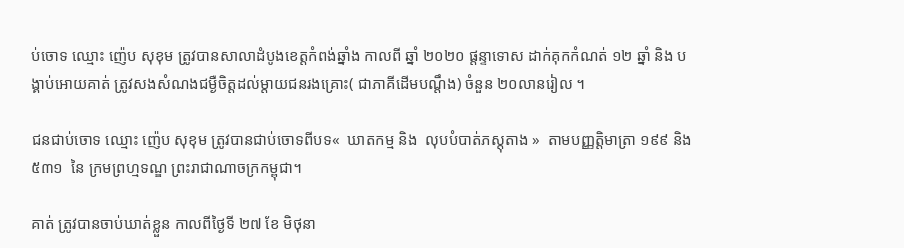ប់ចោទ ឈ្មោះ ញ៉េប សុខុម ត្រូវបានសាលាដំបូងខេត្តកំពង់ឆ្នាំង កាលពី ឆ្នាំ ២០២០ ផ្តន្ទាទោស ដាក់គុកកំណត់ ១២ ឆ្នាំ និង បង្គាប់អោយគាត់ ត្រូវសងសំណងជម្ងឺចិត្តដល់ម្តាយជនរងគ្រោះ( ជាភាគីដើមបណ្ដឹង) ចំនួន ២០លានរៀល ។

ជនជាប់ចោទ ឈ្មោះ ញ៉េប សុខុម ត្រូវបានជាប់ចោទពីបទ«  ឃាតកម្ម និង  លុបបំបាត់ភស្តុតាង »  តាមបញ្ញត្តិមាត្រា ១៩៩ និង ៥៣១  នៃ ក្រមព្រហ្មទណ្ឌ ព្រះរាជាណាចក្រកម្ពុជា។

គាត់ ត្រូវបានចាប់ឃាត់ខ្លួន កាលពីថ្ងៃទី ២៧ ខែ មិថុនា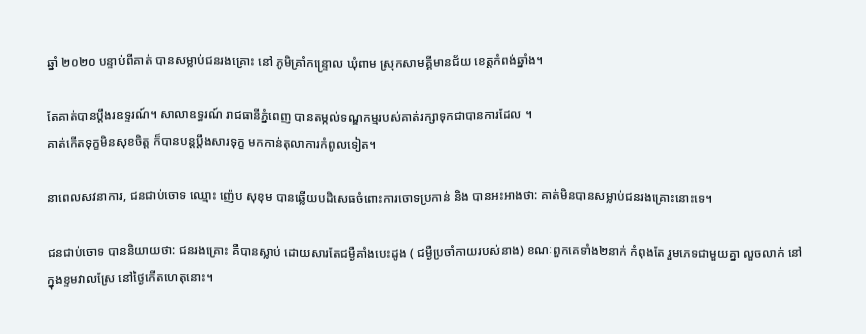ឆ្នាំ ២០២០ បន្ទាប់ពីគាត់ បានសម្លាប់ជនរងគ្រោះ នៅ ភូមិគ្រាំកន្ទ្រោល ឃុំពាម ស្រុកសាមគ្គីមានជ័យ ខេត្តកំពង់ឆ្នាំង។

តែគាត់បានប្តឹងរឧទ្ទរណ៍។ សាលាឧទ្ធរណ៍ រាជធានីភ្នំពេញ បានតម្កល់ទណ្ឌកម្មរបស់គាត់រក្សាទុកជាបានការដែល ។
គាត់កើតទុក្ខមិនសុខចិត្ត ក៏បានបន្តប្តឹងសារទុក្ខ មកកាន់តុលាការកំពូលទៀត។

នាពេលសវនាការ, ជនជាប់ចោទ ឈ្មោះ ញ៉េប សុខុម បានឆ្លើយបដិសេធចំពោះការចោទប្រកាន់ និង បានអះអាងថា: គាត់មិនបានសម្លាប់ជនរងគ្រោះនោះទេ។

ជនជាប់ចោទ បាននិយាយថា: ជនរងគ្រោះ គឺបានស្លាប់ ដោយសារតែជម្ងឺគាំងបេះដូង ( ជម្ងឺប្រចាំកាយរបស់នាង) ខណៈពួកគេទាំង២នាក់ កំពុងតែ រួមភេទជាមួយគ្នា លួចលាក់ នៅក្នុងខ្ទមវាលស្រែ នៅថ្ងៃកើតហេតុនោះ។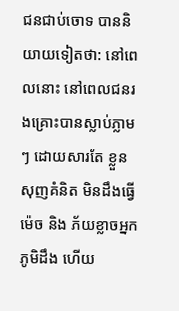ជនជាប់ចោទ បាននិយាយទៀតថា: នៅពេលនោះ នៅពេលជនរងគ្រោះបានស្លាប់ភ្លាមៗ ដោយសារតែ ខ្លួនសុញគំនិត មិនដឹងធ្វើម៉េច និង ភ័យខ្លាចអ្នកភូមិដឹង ហើយ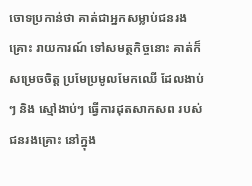ចោទប្រកាន់ថា គាត់ជាអ្នកសម្លាប់ជនរងគ្រោះ រាយការណ៍ ទៅសមត្ថកិច្ចនោះ គាត់ក៏សម្រេចចិត្ត ប្រមែប្រមូលមែកឈើ ដែលងាប់ៗ និង ស្មៅងាប់ៗ ធ្វើការដុតសាកសព របស់ជនរងគ្រោះ នៅក្នុង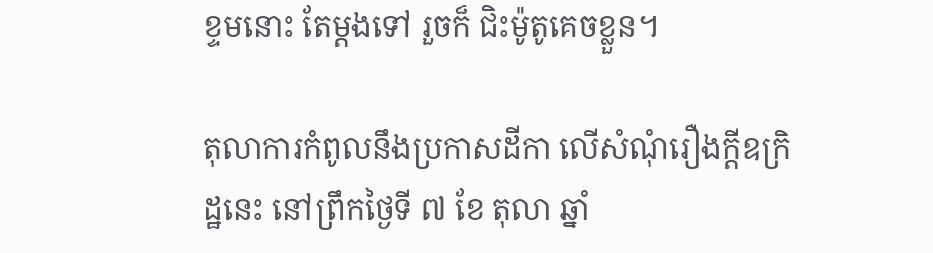ខ្ទមនោះ តែម្ដងទៅ រួចក៏ ជិះម៉ូតូគេចខ្លួន។

តុលាការកំពូលនឹងប្រកាសដីកា លើសំណុំរឿងក្តីឧក្រិដ្ឋនេះ នៅព្រឹកថ្ងៃទី ៧ ខែ តុលា ឆ្នាំ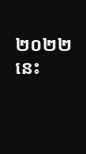២០២២ នេះ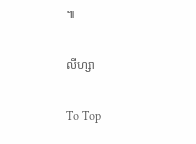៕

លីហ្សា

To Top